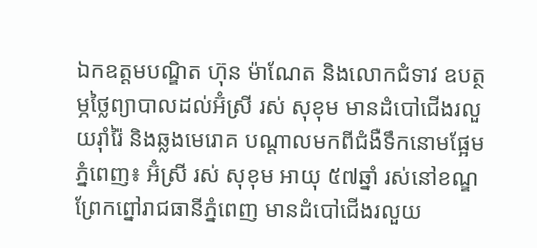ឯកឧត្តមបណ្ឌិត ហ៊ុន ម៉ាណែត និងលោកជំទាវ ឧបត្ថម្ភថ្លៃព្យាបាលដល់អ៊ំស្រី រស់ សុខុម មានដំបៅជើងរលួយរ៉ាំរ៉ៃ និងឆ្លងមេរោគ បណ្តាលមកពីជំងឺទឹកនោមផ្អែម
ភ្នំពេញ៖ អ៊ំស្រី រស់ សុខុម អាយុ ៥៧ឆ្នាំ រស់នៅខណ្ឌព្រែកព្នៅរាជធានីភ្នំពេញ មានដំបៅជើងរលួយ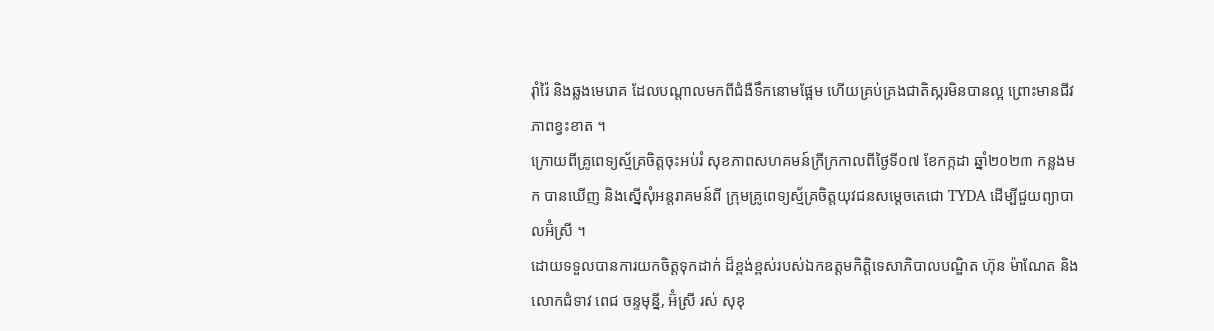រ៉ាំរ៉ៃ និងឆ្លងមេរោគ ដែលបណ្តាលមកពីជំងឺទឹកនោមផ្អែម ហើយគ្រប់គ្រងជាតិស្ករមិនបានល្អ ព្រោះមានជីវភាពខ្វះខាត ។
ក្រោយពីគ្រូពេទ្យស្ម័គ្រចិត្តចុះអប់រំ សុខភាពសហគមន៍ក្រីក្រកាលពីថ្ងៃទី០៧ ខែកក្កដា ឆ្នាំ២០២៣ កន្លងមក បានឃើញ និងស្នើសុំអន្តរាគមន៍ពី ក្រុមគ្រូពេទ្យស្ម័គ្រចិត្តយុវជនសម្ដេចតេជោ TYDA ដើម្បីជួយព្យាបាលអ៊ំស្រី ។
ដោយទទួលបានការយកចិត្តទុកដាក់ ដ៏ខ្ពង់ខ្ពស់របស់ឯកឧត្តមកិត្តិទេសាភិបាលបណ្ឌិត ហ៊ុន ម៉ាណែត និងលោកជំទាវ ពេជ ចន្ទមុន្នី, អ៊ំស្រី រស់ សុខុ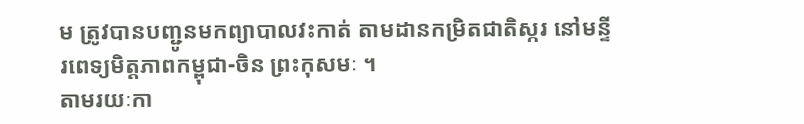ម ត្រូវបានបញ្ជូនមកព្យាបាលវះកាត់ តាមដានកម្រិតជាតិស្ករ នៅមន្ទីរពេទ្យមិត្តភាពកម្ពុជា-ចិន ព្រះកុសមៈ ។
តាមរយៈកា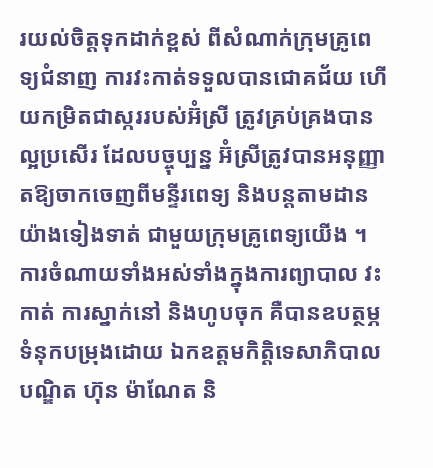រយល់ចិត្តទុកដាក់ខ្ពស់ ពីសំណាក់ក្រុមគ្រូពេទ្យជំនាញ ការវះកាត់ទទួលបានជោគជ័យ ហើយកម្រិតជាស្កររបស់អ៊ំស្រី ត្រូវគ្រប់គ្រងបានល្អប្រសើរ ដែលបច្ចុប្បន្ន អ៊ំស្រីត្រូវបានអនុញ្ញាតឱ្យចាកចេញពីមន្ទីរពេទ្យ និងបន្តតាមដានយ៉ាងទៀងទាត់ ជាមួយក្រុមគ្រូពេទ្យយើង ។
ការចំណាយទាំងអស់ទាំងក្នុងការព្យាបាល វះកាត់ ការស្នាក់នៅ និងហូបចុក គឺបានឧបត្ថម្ភទំនុកបម្រុងដោយ ឯកឧត្តមកិត្តិទេសាភិបាលបណ្ឌិត ហ៊ុន ម៉ាណែត និ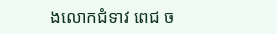ងលោកជំទាវ ពេជ ច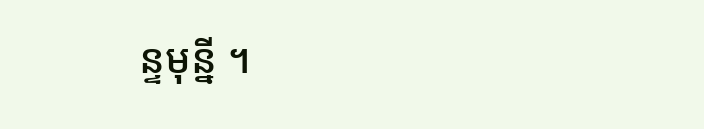ន្ទមុន្នី ។